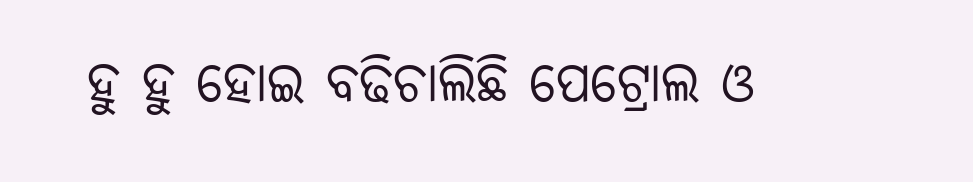ହୁ ହୁ ହୋଇ ବଢିଚାଲିଛି ପେଟ୍ରୋଲ ଓ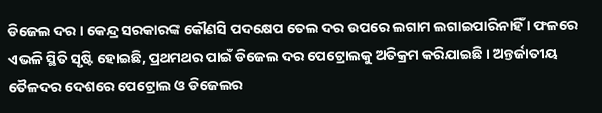ଡିଜେଲ ଦର । କେନ୍ଦ୍ର ସରକାରଙ୍କ କୌଣସି ପଦକ୍ଷେପ ତେଲ ଦର ଉପରେ ଲଗାମ ଲଗାଇପାରିନାହିଁ । ଫଳରେ ଏଭଳି ସ୍ଥିତି ସୃଷ୍ଟି ହୋଇଛି, ପ୍ରଥମଥର ପାଇଁ ଡିଜେଲ ଦର ପେଟ୍ରୋଲକୁ ଅତିକ୍ରମ କରିଯାଇଛି । ଅନ୍ତର୍ଜାତୀୟ ତୈଳଦର ଦେଶରେ ପେଟ୍ରୋଲ ଓ ଡିଜେଲର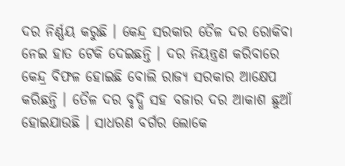ଦର ନିର୍ଣ୍ଣୟ କରୁଛି । କେନ୍ଦ୍ର ସରକାର ତୈଳ ଦର ରୋକିବା ନେଇ ହାତ ଟେକି ଦେଇଛନ୍ତି । ଦର ନିୟନ୍ତ୍ରଣ କରିବାରେ କେନ୍ଦ୍ର ବିଫଳ ହୋଇଛି ବୋଲି ରାଜ୍ୟ ସରକାର ଆକ୍ଷେପ କରିଛନ୍ତି । ତୈଳ ଦର ବୃଦ୍ଧି ସହ ବଜାର ଦର ଆକାଶ ଛୁଆଁ ହୋଇଯାଉଛି । ସାଧରଣ ବର୍ଗର ଲୋକେ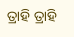ତ୍ରାହି ତ୍ରାହି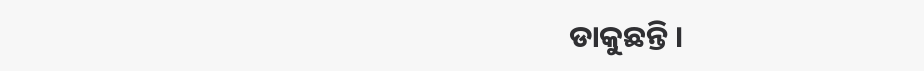ଡାକୁଛନ୍ତି ।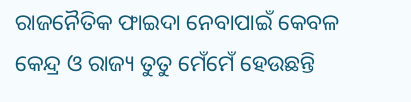ରାଜନୈତିକ ଫାଇଦା ନେବାପାଇଁ କେବଳ କେନ୍ଦ୍ର ଓ ରାଜ୍ୟ ତୁତୁ ମେଁମେଁ ହେଉଛନ୍ତି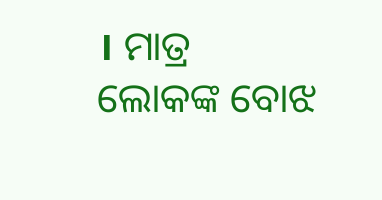। ମାତ୍ର ଲୋକଙ୍କ ବୋଝ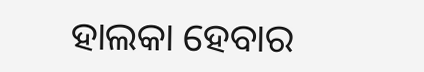ହାଲକା ହେବାର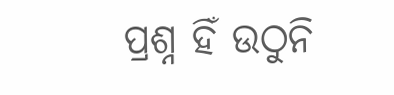ପ୍ରଶ୍ନ ହିଁ ଉଠୁନି